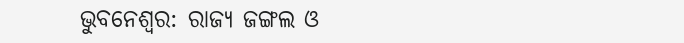ଭୁବନେଶ୍ବର: ରାଜ୍ୟ ଜଙ୍ଗଲ ଓ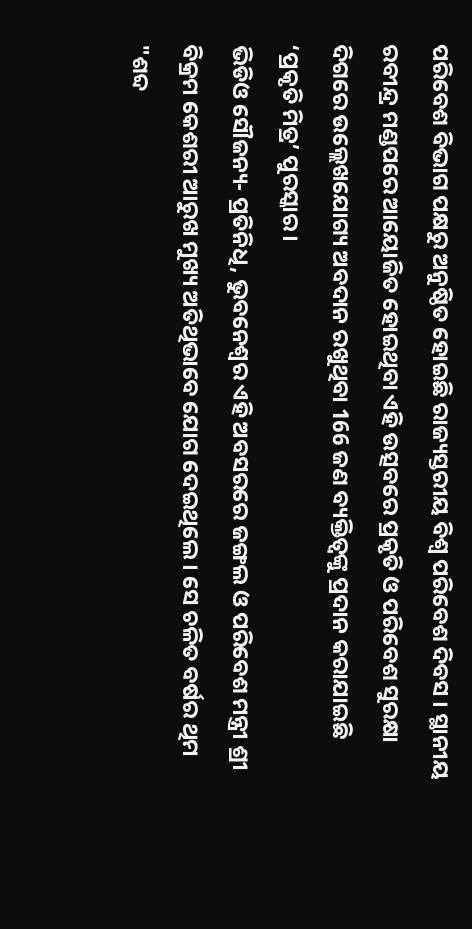ପରିବେଶ ବିଭାଗ ପକ୍ଷରୁ ଅନୁଷ୍ଠିତ ହୋଇଛି ରାଜ୍ୟସ୍ତରୀୟ ବିଶ୍ୱ ପରିବେଶ ଦିବସ । ସ୍ଥାନୀୟ ରବୀନ୍ଦ୍ର ମଣ୍ଡପରେ ଆୟୋଜିତ ହୋଇଥିବା ଏହି ଉତ୍ସବରେ ପ୍ରକୃତି ଓ ପରିବେଶ ସୁରକ୍ଷା ଦିଗରେ ଉଲ୍ଲେଖଯୋଗ୍ୟ ଅବଦାନ ରଖୁଥିବା 166 ଜଣ ବ୍ୟକ୍ତିତ୍ବଙ୍କୁ ପ୍ରଦାନ କରାଯାଇଛି ‘ପ୍ରକୃତି ମିତ୍ର’ ପୁରସ୍କାର ।
ଭିଡିଓ ସୌଜନ୍ୟ- ପ୍ରତିନିଧି, ଭୁବନେଶ୍ବର ଏହି ଅବସରରେ ଜଙ୍ଗଲ ଓ ପରିବେଶ ମନ୍ତ୍ରୀ ଶ୍ରୀ ବିକ୍ରମ କେଶରୀ ଆରୁଖ ମୁଖ୍ୟ ଅତିଥିଭାବେ ଯୋଗ ଦେଇଥିଲେ । ସେ ଚଳିତ ବର୍ଷର ଥିମ "ଶବ୍ଦ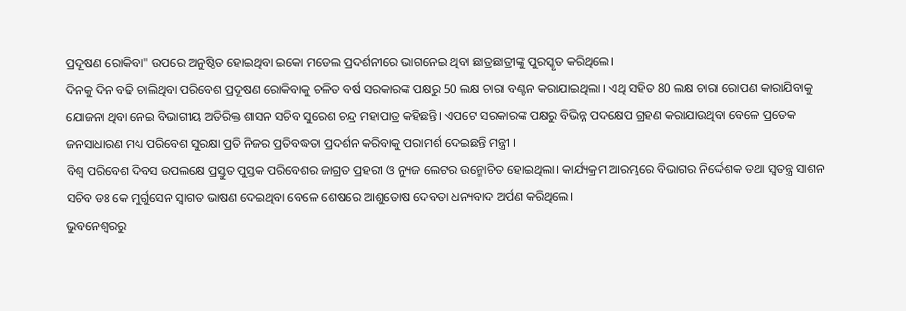ପ୍ରଦୂଷଣ ରୋକିବା" ଉପରେ ଅନୁଷ୍ଠିତ ହୋଇଥିବା ଇକୋ ମଡେଲ ପ୍ରଦର୍ଶନୀରେ ଭାଗନେଇ ଥିବା ଛାତ୍ରଛାତ୍ରୀଙ୍କୁ ପୁରସ୍କୃତ କରିଥିଲେ।
ଦିନକୁ ଦିନ ବଢି ଚାଲିଥିବା ପରିବେଶ ପ୍ରଦୂଷଣ ରୋକିବାକୁ ଚଳିତ ବର୍ଷ ସରକାରଙ୍କ ପକ୍ଷରୁ 50 ଲକ୍ଷ ଚାରା ବଣ୍ଟନ କରାଯାଇଥିଲା । ଏଥି ସହିତ 80 ଲକ୍ଷ ଚାରା ରୋପଣ କାରାଯିବାକୁ ଯୋଜନା ଥିବା ନେଇ ବିଭାଗୀୟ ଅତିରିକ୍ତ ଶାସନ ସଚିବ ସୁରେଶ ଚନ୍ଦ୍ର ମହାପାତ୍ର କହିଛନ୍ତି। ଏପଟେ ସରକାରଙ୍କ ପକ୍ଷରୁ ବିଭିନ୍ନ ପଦକ୍ଷେପ ଗ୍ରହଣ କରାଯାଉଥିବା ବେଳେ ପ୍ରତେକ ଜନସାଧାରଣ ମଧ୍ୟ ପରିବେଶ ସୁରକ୍ଷା ପ୍ରତି ନିଜର ପ୍ରତିବଦ୍ଧତା ପ୍ରଦର୍ଶନ କରିବାକୁ ପରାମର୍ଶ ଦେଇଛନ୍ତି ମନ୍ତ୍ରୀ ।
ବିଶ୍ବ ପରିବେଶ ଦିବସ ଉପଲକ୍ଷେ ପ୍ରସ୍ତୁତ ପୁସ୍ତକ ପରିବେଶର ଜାଗ୍ରତ ପ୍ରହରୀ ଓ ନ୍ୟୁଜ ଲେଟର ଉନ୍ମୋଚିତ ହୋଇଥିଲା। କାର୍ଯ୍ୟକ୍ରମ ଆରମ୍ଭରେ ବିଭାଗର ନିର୍ଦ୍ଦେଶକ ତଥା ସ୍ୱତନ୍ତ୍ର ସାଶନ ସଚିବ ଡଃ କେ ମୁର୍ଗୁସେନ ସ୍ୱାଗତ ଭାଷଣ ଦେଇଥିବା ବେଳେ ଶେଷରେ ଆଶୁତୋଷ ଦେବତା ଧନ୍ୟବାଦ ଅର୍ପଣ କରିଥିଲେ।
ଭୁବନେଶ୍ବରରୁ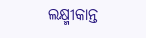ଲକ୍ଷ୍ମୀକାନ୍ତ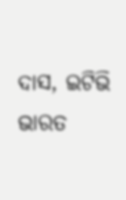ଦାସ, ଇଟିଭି ଭାରତ